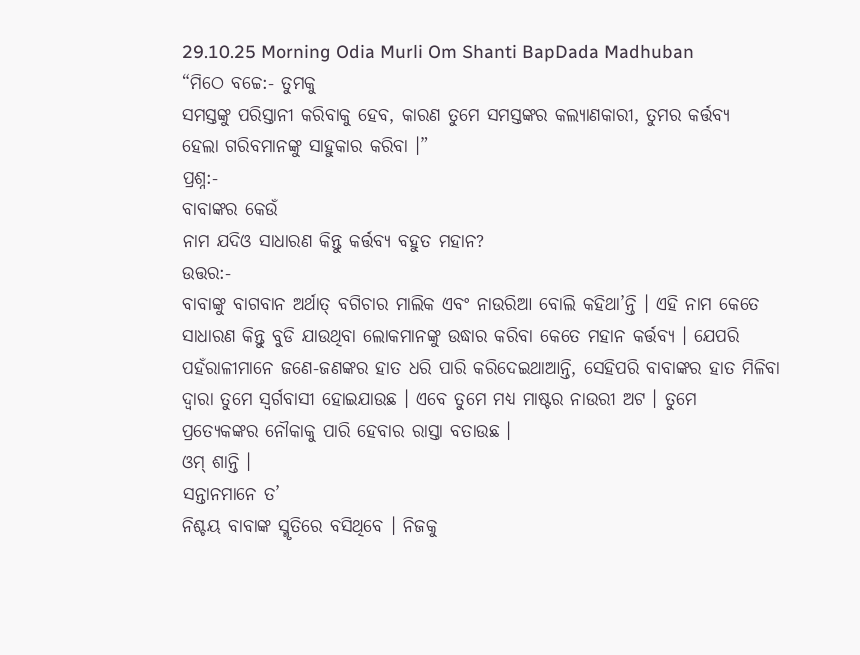29.10.25 Morning Odia Murli Om Shanti BapDada Madhuban
“ମିଠେ ବଚ୍ଚେ:- ତୁମକୁ
ସମସ୍ତଙ୍କୁ ପରିସ୍ତାନୀ କରିବାକୁ ହେବ, କାରଣ ତୁମେ ସମସ୍ତଙ୍କର କଲ୍ୟାଣକାରୀ, ତୁମର କର୍ତ୍ତବ୍ୟ
ହେଲା ଗରିବମାନଙ୍କୁ ସାହୁକାର କରିବା ।”
ପ୍ରଶ୍ନ:-
ବାବାଙ୍କର କେଉଁ
ନାମ ଯଦିଓ ସାଧାରଣ କିନ୍ତୁ କର୍ତ୍ତବ୍ୟ ବହୁତ ମହାନ?
ଉତ୍ତର:-
ବାବାଙ୍କୁ ବାଗବାନ ଅର୍ଥାତ୍ ବଗିଚାର ମାଲିକ ଏବଂ ନାଉରିଆ ବୋଲି କହିଥା’ନ୍ତି । ଏହି ନାମ କେତେ
ସାଧାରଣ କିନ୍ତୁ ବୁଡି ଯାଉଥିବା ଲୋକମାନଙ୍କୁ ଉଦ୍ଧାର କରିବା କେତେ ମହାନ କର୍ତ୍ତବ୍ୟ । ଯେପରି
ପହଁରାଳୀମାନେ ଜଣେ-ଜଣଙ୍କର ହାତ ଧରି ପାରି କରିଦେଇଥାଆନ୍ତି, ସେହିପରି ବାବାଙ୍କର ହାତ ମିଳିବା
ଦ୍ୱାରା ତୁମେ ସ୍ୱର୍ଗବାସୀ ହୋଇଯାଉଛ । ଏବେ ତୁମେ ମଧ୍ୟ ମାଷ୍ଟର ନାଉରୀ ଅଟ । ତୁମେ
ପ୍ରତ୍ୟେକଙ୍କର ନୌକାକୁ ପାରି ହେବାର ରାସ୍ତା ବତାଉଛ ।
ଓମ୍ ଶାନ୍ତି ।
ସନ୍ତାନମାନେ ତ’
ନିଶ୍ଚୟ ବାବାଙ୍କ ସ୍ମୃତିରେ ବସିଥିବେ । ନିଜକୁ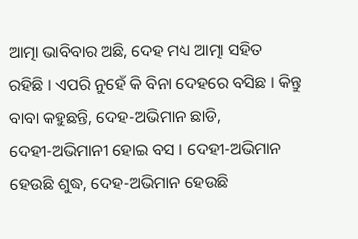ଆତ୍ମା ଭାବିବାର ଅଛି, ଦେହ ମଧ୍ୟ ଆତ୍ମା ସହିତ
ରହିଛି । ଏପରି ନୁହେଁ କି ବିନା ଦେହରେ ବସିଛ । କିନ୍ତୁ ବାବା କହୁଛନ୍ତି, ଦେହ-ଅଭିମାନ ଛାଡି,
ଦେହୀ-ଅଭିମାନୀ ହୋଇ ବସ । ଦେହୀ-ଅଭିମାନ ହେଉଛି ଶୁଦ୍ଧ, ଦେହ-ଅଭିମାନ ହେଉଛି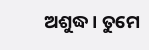ଅଶୁଦ୍ଧ । ତୁମେ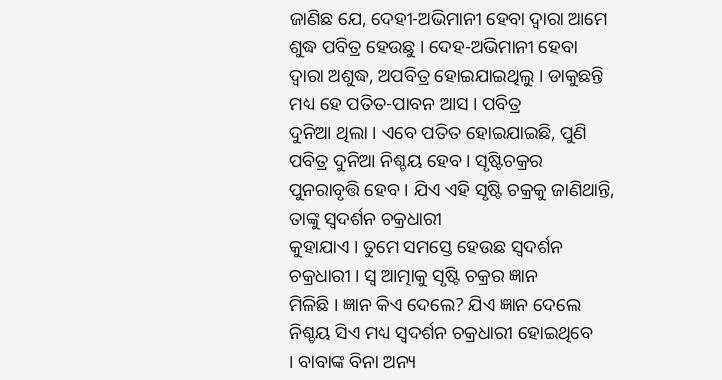ଜାଣିଛ ଯେ, ଦେହୀ-ଅଭିମାନୀ ହେବା ଦ୍ୱାରା ଆମେ ଶୁଦ୍ଧ ପବିତ୍ର ହେଉଛୁ । ଦେହ-ଅଭିମାନୀ ହେବା
ଦ୍ୱାରା ଅଶୁଦ୍ଧ, ଅପବିତ୍ର ହୋଇଯାଇଥିଲୁ । ଡାକୁଛନ୍ତି ମଧ୍ୟ ହେ ପତିତ-ପାବନ ଆସ । ପବିତ୍ର
ଦୁନିଆ ଥିଲା । ଏବେ ପତିତ ହୋଇଯାଇଛି, ପୁଣି ପବିତ୍ର ଦୁନିଆ ନିଶ୍ଚୟ ହେବ । ସୃଷ୍ଟିଚକ୍ରର
ପୁନରାବୃତ୍ତି ହେବ । ଯିଏ ଏହି ସୃଷ୍ଟି ଚକ୍ରକୁ ଜାଣିଥାନ୍ତି, ତାଙ୍କୁ ସ୍ୱଦର୍ଶନ ଚକ୍ରଧାରୀ
କୁହାଯାଏ । ତୁମେ ସମସ୍ତେ ହେଉଛ ସ୍ୱଦର୍ଶନ ଚକ୍ରଧାରୀ । ସ୍ୱ ଆତ୍ମାକୁ ସୃଷ୍ଟି ଚକ୍ରର ଜ୍ଞାନ
ମିଳିଛି । ଜ୍ଞାନ କିଏ ଦେଲେ? ଯିଏ ଜ୍ଞାନ ଦେଲେ ନିଶ୍ଚୟ ସିଏ ମଧ୍ୟ ସ୍ୱଦର୍ଶନ ଚକ୍ରଧାରୀ ହୋଇଥିବେ
। ବାବାଙ୍କ ବିନା ଅନ୍ୟ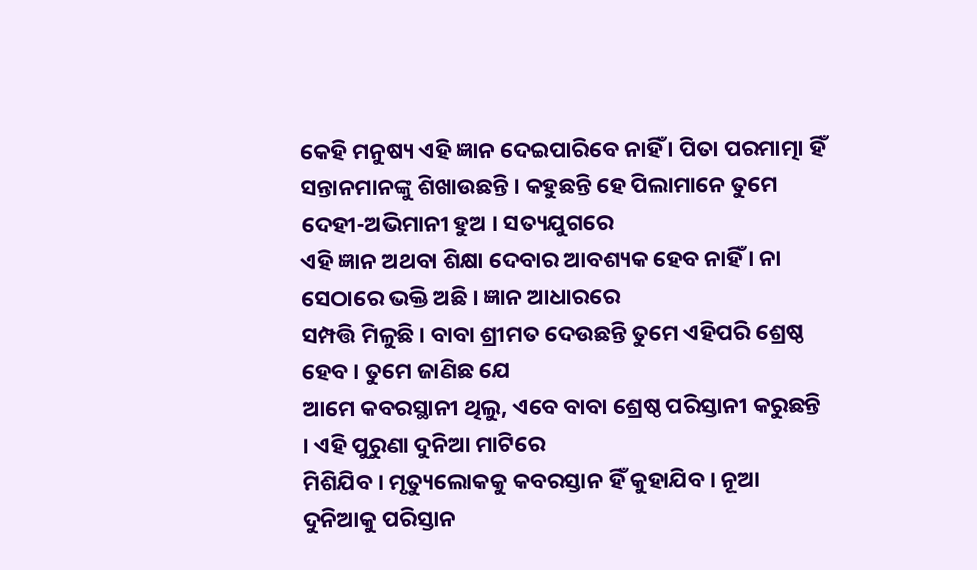କେହି ମନୁଷ୍ୟ ଏହି ଜ୍ଞାନ ଦେଇପାରିବେ ନାହିଁ । ପିତା ପରମାତ୍ମା ହିଁ
ସନ୍ତାନମାନଙ୍କୁ ଶିଖାଉଛନ୍ତି । କହୁଛନ୍ତି ହେ ପିଲାମାନେ ତୁମେ ଦେହୀ-ଅଭିମାନୀ ହୁଅ । ସତ୍ୟଯୁଗରେ
ଏହି ଜ୍ଞାନ ଅଥବା ଶିକ୍ଷା ଦେବାର ଆବଶ୍ୟକ ହେବ ନାହିଁ । ନା ସେଠାରେ ଭକ୍ତି ଅଛି । ଜ୍ଞାନ ଆଧାରରେ
ସମ୍ପତ୍ତି ମିଳୁଛି । ବାବା ଶ୍ରୀମତ ଦେଉଛନ୍ତି ତୁମେ ଏହିପରି ଶ୍ରେଷ୍ଠ ହେବ । ତୁମେ ଜାଣିଛ ଯେ
ଆମେ କବରସ୍ଥାନୀ ଥିଲୁ, ଏବେ ବାବା ଶ୍ରେଷ୍ଠ ପରିସ୍ତାନୀ କରୁଛନ୍ତି । ଏହି ପୁରୁଣା ଦୁନିଆ ମାଟିରେ
ମିଶିଯିବ । ମୃତ୍ୟୁଲୋକକୁ କବରସ୍ତାନ ହିଁ କୁହାଯିବ । ନୂଆ ଦୁନିଆକୁ ପରିସ୍ତାନ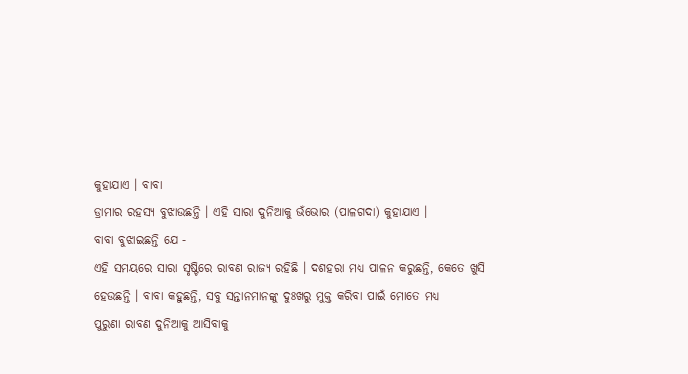କୁହାଯାଏ । ବାବା
ଡ୍ରାମାର ରହସ୍ୟ ବୁଝାଉଛନ୍ତି । ଏହି ସାରା ଦୁନିଆକୁ ଭଁଭୋର (ପାଳଗଦା) କୁହାଯାଏ ।
ବାବା ବୁଝାଇଛନ୍ତି ଯେ -
ଏହି ସମୟରେ ସାରା ସୃଷ୍ଟିରେ ରାବଣ ରାଜ୍ୟ ରହିଛି । ଦଶହରା ମଧ୍ୟ ପାଳନ କରୁଛନ୍ତି, କେତେ ଖୁସି
ହେଉଛନ୍ତି । ବାବା କହୁଛନ୍ତି, ସବୁ ସନ୍ତାନମାନଙ୍କୁ ଦୁଃଖରୁ ମୁକ୍ତ କରିବା ପାଇଁ ମୋତେ ମଧ୍ୟ
ପୁରୁଣା ରାବଣ ଦୁନିଆକୁ ଆସିବାକୁ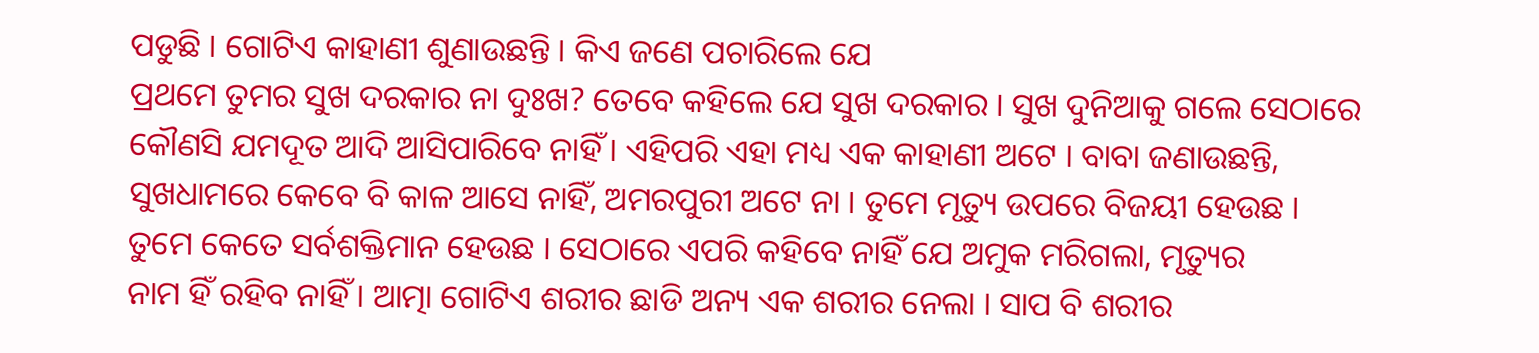ପଡୁଛି । ଗୋଟିଏ କାହାଣୀ ଶୁଣାଉଛନ୍ତି । କିଏ ଜଣେ ପଚାରିଲେ ଯେ
ପ୍ରଥମେ ତୁମର ସୁଖ ଦରକାର ନା ଦୁଃଖ? ତେବେ କହିଲେ ଯେ ସୁଖ ଦରକାର । ସୁଖ ଦୁନିଆକୁ ଗଲେ ସେଠାରେ
କୌଣସି ଯମଦୂତ ଆଦି ଆସିପାରିବେ ନାହିଁ । ଏହିପରି ଏହା ମଧ୍ୟ ଏକ କାହାଣୀ ଅଟେ । ବାବା ଜଣାଉଛନ୍ତି,
ସୁଖଧାମରେ କେବେ ବି କାଳ ଆସେ ନାହିଁ, ଅମରପୁରୀ ଅଟେ ନା । ତୁମେ ମୃତ୍ୟୁ ଉପରେ ବିଜୟୀ ହେଉଛ ।
ତୁମେ କେତେ ସର୍ବଶକ୍ତିମାନ ହେଉଛ । ସେଠାରେ ଏପରି କହିବେ ନାହିଁ ଯେ ଅମୁକ ମରିଗଲା, ମୃତ୍ୟୁର
ନାମ ହିଁ ରହିବ ନାହିଁ । ଆତ୍ମା ଗୋଟିଏ ଶରୀର ଛାଡି ଅନ୍ୟ ଏକ ଶରୀର ନେଲା । ସାପ ବି ଶରୀର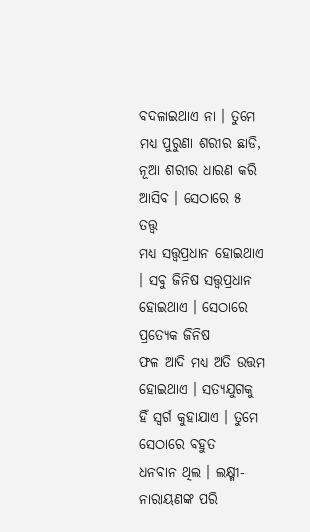ବଦଳାଇଥାଏ ନା । ତୁମେ ମଧ୍ୟ ପୁରୁଣା ଶରୀର ଛାଡି, ନୂଆ ଶରୀର ଧାରଣ କରି ଆସିବ । ସେଠାରେ ୫ ତତ୍ତ୍ୱ
ମଧ୍ୟ ସତ୍ତ୍ୱପ୍ରଧାନ ହୋଇଥାଏ । ସବୁ ଜିନିଷ ସତ୍ତ୍ୱପ୍ରଧାନ ହୋଇଥାଏ । ସେଠାରେ ପ୍ରତ୍ୟେକ ଜିନିଷ
ଫଳ ଆଦି ମଧ୍ୟ ଅତି ଉତ୍ତମ ହୋଇଥାଏ । ସତ୍ୟଯୁଗକୁ ହିଁ ସ୍ୱର୍ଗ କୁହାଯାଏ । ତୁମେ ସେଠାରେ ବହୁତ
ଧନବାନ ଥିଲ । ଲକ୍ଷ୍ମୀ-ନାରାୟଣଙ୍କ ପରି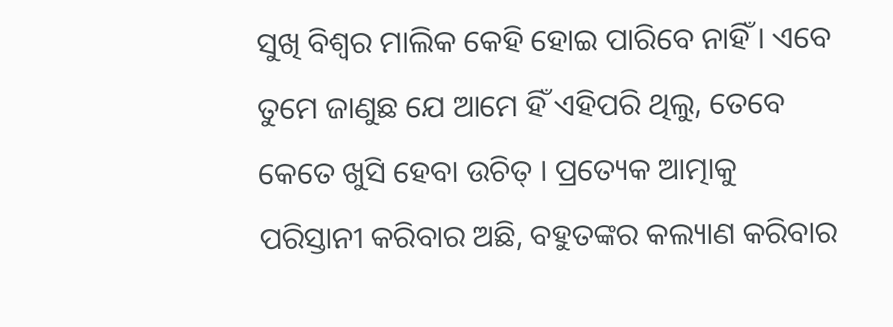ସୁଖି ବିଶ୍ୱର ମାଲିକ କେହି ହୋଇ ପାରିବେ ନାହିଁ । ଏବେ
ତୁମେ ଜାଣୁଛ ଯେ ଆମେ ହିଁ ଏହିପରି ଥିଲୁ, ତେବେ କେତେ ଖୁସି ହେବା ଉଚିତ୍ । ପ୍ରତ୍ୟେକ ଆତ୍ମାକୁ
ପରିସ୍ତାନୀ କରିବାର ଅଛି, ବହୁତଙ୍କର କଲ୍ୟାଣ କରିବାର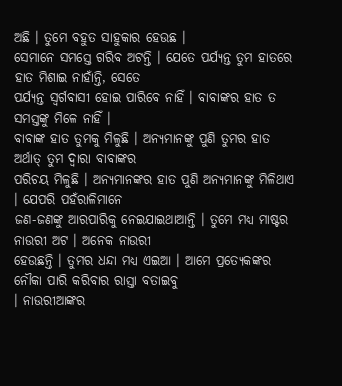ଅଛି । ତୁମେ ବହୁତ ସାହୁକାର ହେଉଛ ।
ସେମାନେ ସମସ୍ତେ ଗରିବ ଅଟନ୍ତି । ଯେତେ ପର୍ଯ୍ୟନ୍ତ ତୁମ ହାତରେ ହାତ ମିଶାଇ ନାହାଁନ୍ତି, ସେତେ
ପର୍ଯ୍ୟନ୍ତ ସ୍ୱର୍ଗବାସୀ ହୋଇ ପାରିବେ ନାହିଁ । ବାବାଙ୍କର ହାତ ତ ସମସ୍ତଙ୍କୁ ମିଳେ ନାହିଁ ।
ବାବାଙ୍କ ହାତ ତୁମକୁ ମିଳୁଛି । ଅନ୍ୟମାନଙ୍କୁ ପୁଣି ତୁମର ହାତ ଅର୍ଥାତ୍ ତୁମ ଦ୍ୱାରା ବାବାଙ୍କର
ପରିଚୟ ମିଳୁଛି । ଅନ୍ୟମାନଙ୍କର ହାତ ପୁଣି ଅନ୍ୟମାନଙ୍କୁ ମିଳିଥାଏ । ଯେପରି ପହଁରାଳିମାନେ
ଜଣ-ଜଣଙ୍କୁ ଆରପାରିକୁ ନେଇଯାଇଥାଆନ୍ତି । ତୁମେ ମଧ୍ୟ ମାଷ୍ଟର ନାଉରୀ ଅଟ । ଅନେକ ନାଉରୀ
ହେଉଛନ୍ତି । ତୁମର ଧନ୍ଦା ମଧ୍ୟ ଏଇଆ । ଆମେ ପ୍ରତ୍ୟେକଙ୍କର ନୌକା ପାରି କରିବାର ରାସ୍ତା ବତାଇବୁ
। ନାଉରୀଆଙ୍କର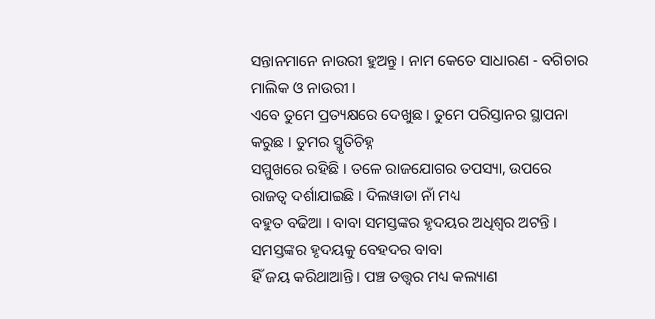ସନ୍ତାନମାନେ ନାଉରୀ ହୁଅନ୍ତୁ । ନାମ କେତେ ସାଧାରଣ - ବଗିଚାର ମାଲିକ ଓ ନାଉରୀ ।
ଏବେ ତୁମେ ପ୍ରତ୍ୟକ୍ଷରେ ଦେଖୁଛ । ତୁମେ ପରିସ୍ତାନର ସ୍ଥାପନା କରୁଛ । ତୁମର ସ୍ମୃତିଚିହ୍ନ
ସମ୍ମୁଖରେ ରହିଛି । ତଳେ ରାଜଯୋଗର ତପସ୍ୟା, ଉପରେ ରାଜତ୍ୱ ଦର୍ଶାଯାଇଛି । ଦିଲୱାଡା ନାଁ ମଧ୍ୟ
ବହୁତ ବଢିଆ । ବାବା ସମସ୍ତଙ୍କର ହୃଦୟର ଅଧିଶ୍ୱର ଅଟନ୍ତି । ସମସ୍ତଙ୍କର ହୃଦୟକୁ ବେହଦର ବାବା
ହିଁ ଜୟ କରିଥାଆନ୍ତି । ପଞ୍ଚ ତତ୍ତ୍ୱର ମଧ୍ୟ କଲ୍ୟାଣ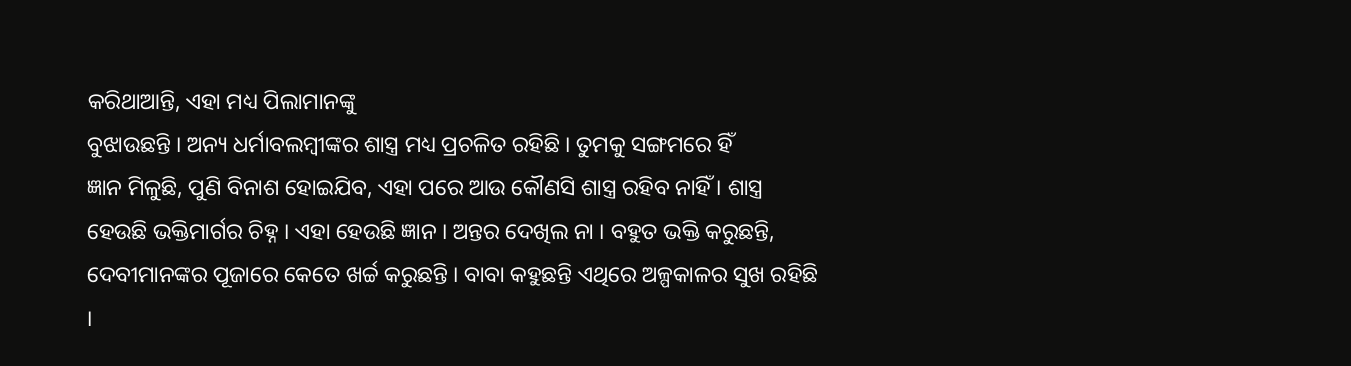କରିଥାଆନ୍ତି, ଏହା ମଧ୍ୟ ପିଲାମାନଙ୍କୁ
ବୁଝାଉଛନ୍ତି । ଅନ୍ୟ ଧର୍ମାବଲମ୍ବୀଙ୍କର ଶାସ୍ତ୍ର ମଧ୍ୟ ପ୍ରଚଳିତ ରହିଛି । ତୁମକୁ ସଙ୍ଗମରେ ହିଁ
ଜ୍ଞାନ ମିଳୁଛି, ପୁଣି ବିନାଶ ହୋଇଯିବ, ଏହା ପରେ ଆଉ କୌଣସି ଶାସ୍ତ୍ର ରହିବ ନାହିଁ । ଶାସ୍ତ୍ର
ହେଉଛି ଭକ୍ତିମାର୍ଗର ଚିହ୍ନ । ଏହା ହେଉଛି ଜ୍ଞାନ । ଅନ୍ତର ଦେଖିଲ ନା । ବହୁତ ଭକ୍ତି କରୁଛନ୍ତି,
ଦେବୀମାନଙ୍କର ପୂଜାରେ କେତେ ଖର୍ଚ୍ଚ କରୁଛନ୍ତି । ବାବା କହୁଛନ୍ତି ଏଥିରେ ଅଳ୍ପକାଳର ସୁଖ ରହିଛି
।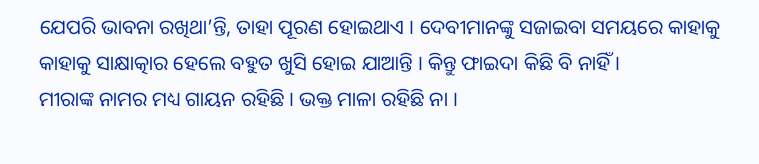ଯେପରି ଭାବନା ରଖିଥା’ନ୍ତି, ତାହା ପୂରଣ ହୋଇଥାଏ । ଦେବୀମାନଙ୍କୁ ସଜାଇବା ସମୟରେ କାହାକୁ
କାହାକୁ ସାକ୍ଷାତ୍କାର ହେଲେ ବହୁତ ଖୁସି ହୋଇ ଯାଆନ୍ତି । କିନ୍ତୁ ଫାଇଦା କିଛି ବି ନାହିଁ ।
ମୀରାଙ୍କ ନାମର ମଧ୍ୟ ଗାୟନ ରହିଛି । ଭକ୍ତ ମାଳା ରହିଛି ନା ।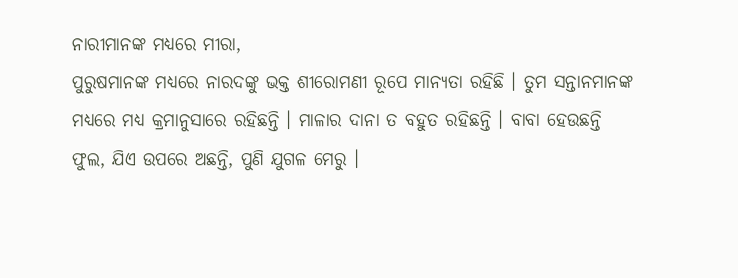ନାରୀମାନଙ୍କ ମଧ୍ୟରେ ମୀରା,
ପୁରୁଷମାନଙ୍କ ମଧ୍ୟରେ ନାରଦଙ୍କୁ ଭକ୍ତ ଶୀରୋମଣୀ ରୂପେ ମାନ୍ୟତା ରହିଛି । ତୁମ ସନ୍ତାନମାନଙ୍କ
ମଧ୍ୟରେ ମଧ୍ୟ କ୍ରମାନୁସାରେ ରହିଛନ୍ତି । ମାଳାର ଦାନା ତ ବହୁତ ରହିଛନ୍ତି । ବାବା ହେଉଛନ୍ତି
ଫୁଲ, ଯିଏ ଉପରେ ଅଛନ୍ତି, ପୁଣି ଯୁଗଳ ମେରୁ ।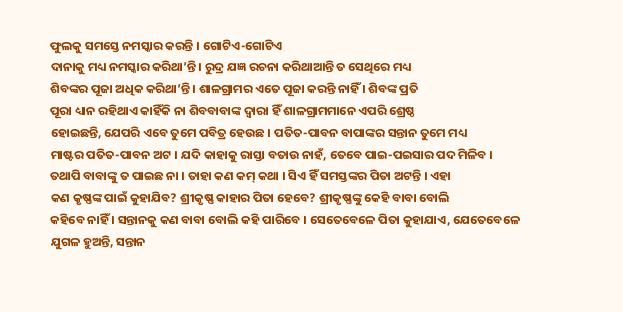ଫୁଲକୁ ସମସ୍ତେ ନମସ୍କାର କରନ୍ତି । ଗୋଟିଏ-ଗୋଟିଏ
ଦାନାକୁ ମଧ୍ୟ ନମସ୍କାର କରିଥା’ନ୍ତି । ରୁଦ୍ର ଯଜ୍ଞ ରଚନା କରିଥାଆନ୍ତି ତ ସେଥିରେ ମଧ୍ୟ
ଶିବଙ୍କର ପୂଜା ଅଧିକ କରିଥା’ନ୍ତି । ଶାଳଗ୍ରାମର ଏତେ ପୂଜା କରନ୍ତି ନାହିଁ । ଶିବଙ୍କ ପ୍ରତି
ପୂରା ଧ୍ୟାନ ରହିଥାଏ କାହିଁକି ନା ଶିବବାବାଙ୍କ ଦ୍ୱାରା ହିଁ ଶାଳଗ୍ରାମମାନେ ଏପରି ଶ୍ରେଷ୍ଠ
ହୋଇଛନ୍ତି, ଯେପରି ଏବେ ତୁମେ ପବିତ୍ର ହେଉଛ । ପତିତ-ପାବନ ବାପାଙ୍କର ସନ୍ତାନ ତୁମେ ମଧ୍ୟ
ମାଷ୍ଟର ପତିତ-ପାବନ ଅଟ । ଯଦି କାହାକୁ ରାସ୍ତା ବତାଉ ନାହଁ, ତେବେ ପାଇ-ପଇସାର ପଦ ମିଳିବ ।
ତଥାପି ବାବାଙ୍କୁ ତ ପାଇଛ ନା । ତାହା କଣ କମ୍ କଥା । ସିଏ ହିଁ ସମସ୍ତଙ୍କର ପିତା ଅଟନ୍ତି । ଏହା
କଣ କୃଷ୍ଣଙ୍କ ପାଇଁ କୁହାଯିବ? ଶ୍ରୀକୃଷ୍ଣ କାହାର ପିତା ହେବେ? ଶ୍ରୀକୃଷ୍ଣଙ୍କୁ କେହି ବାବା ବୋଲି
କହିବେ ନାହିଁ । ସନ୍ତାନକୁ କଣ ବାବା ବୋଲି କହି ପାରିବେ । ସେତେବେଳେ ପିତା କୁହାଯାଏ, ଯେତେବେଳେ
ଯୁଗଳ ହୁଅନ୍ତି, ସନ୍ତାନ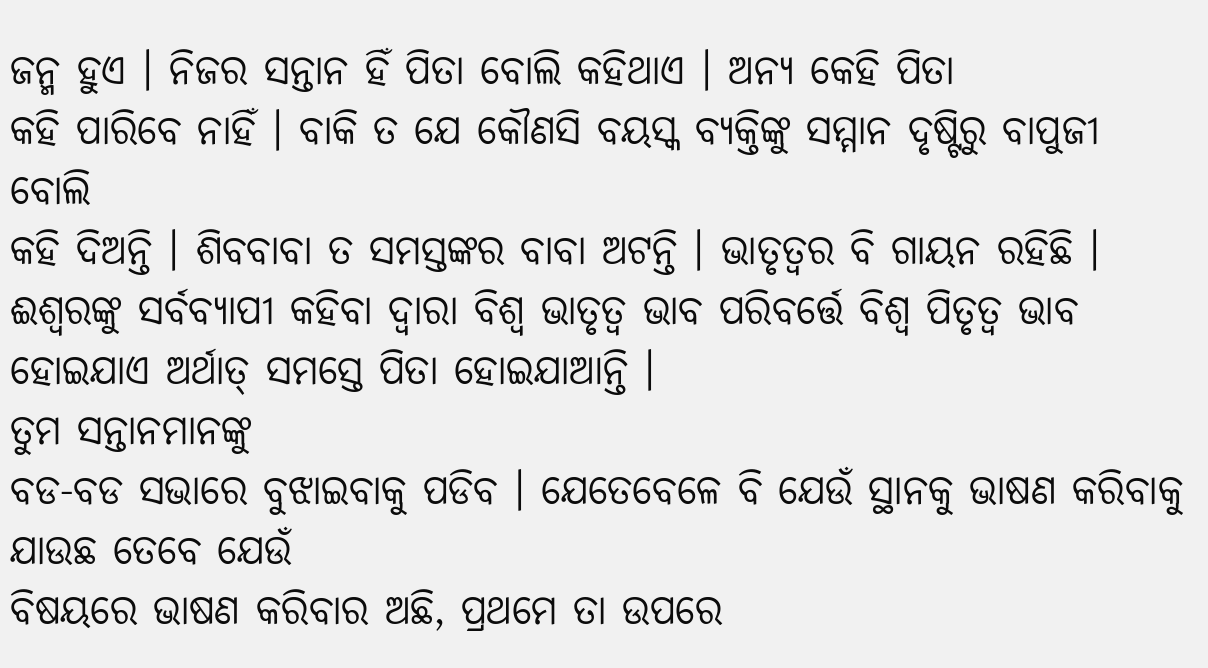ଜନ୍ମ ହୁଏ । ନିଜର ସନ୍ତାନ ହିଁ ପିତା ବୋଲି କହିଥାଏ । ଅନ୍ୟ କେହି ପିତା
କହି ପାରିବେ ନାହିଁ । ବାକି ତ ଯେ କୌଣସି ବୟସ୍କ ବ୍ୟକ୍ତିଙ୍କୁ ସମ୍ମାନ ଦୃଷ୍ଟିରୁ ବାପୁଜୀ ବୋଲି
କହି ଦିଅନ୍ତି । ଶିବବାବା ତ ସମସ୍ତଙ୍କର ବାବା ଅଟନ୍ତି । ଭାତୃତ୍ୱର ବି ଗାୟନ ରହିଛି ।
ଈଶ୍ୱରଙ୍କୁ ସର୍ବବ୍ୟାପୀ କହିବା ଦ୍ୱାରା ବିଶ୍ୱ ଭାତୃତ୍ୱ ଭାବ ପରିବର୍ତ୍ତେ ବିଶ୍ୱ ପିତୃତ୍ୱ ଭାବ
ହୋଇଯାଏ ଅର୍ଥାତ୍ ସମସ୍ତେ ପିତା ହୋଇଯାଆନ୍ତି ।
ତୁମ ସନ୍ତାନମାନଙ୍କୁ
ବଡ-ବଡ ସଭାରେ ବୁଝାଇବାକୁ ପଡିବ । ଯେତେବେଳେ ବି ଯେଉଁ ସ୍ଥାନକୁ ଭାଷଣ କରିବାକୁ ଯାଉଛ ତେବେ ଯେଉଁ
ବିଷୟରେ ଭାଷଣ କରିବାର ଅଛି, ପ୍ରଥମେ ତା ଉପରେ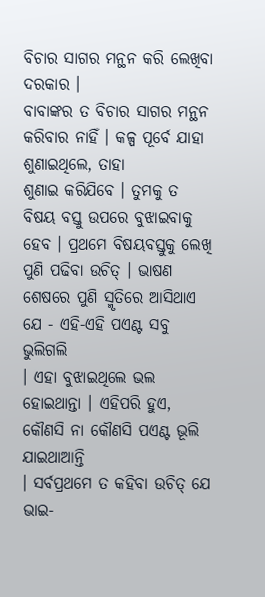ବିଚାର ସାଗର ମନ୍ଥନ କରି ଲେଖିବା ଦରକାର ।
ବାବାଙ୍କର ତ ବିଚାର ସାଗର ମନ୍ଥନ କରିବାର ନାହିଁ । କଳ୍ପ ପୂର୍ବେ ଯାହା ଶୁଣାଇଥିଲେ, ତାହା
ଶୁଣାଇ କରିଯିବେ । ତୁମକୁ ତ ବିଷୟ ବସ୍ତୁ ଉପରେ ବୁଝାଇବାକୁ ହେବ । ପ୍ରଥମେ ବିଷୟବସ୍ତୁକୁ ଲେଖି
ପୁଣି ପଢିବା ଉଚିତ୍ । ଭାଷଣ ଶେଷରେ ପୁଣି ସ୍ମୃତିରେ ଆସିଥାଏ ଯେ - ଏହି-ଏହି ପଏଣ୍ଟ ସବୁ ଭୁଲିଗଲି
। ଏହା ବୁଝାଇଥିଲେ ଭଲ ହୋଇଥାନ୍ତା । ଏହିପରି ହୁଏ, କୌଣସି ନା କୌଣସି ପଏଣ୍ଟ ଭୂଲି ଯାଇଥାଆନ୍ତି
। ସର୍ବପ୍ରଥମେ ତ କହିବା ଉଚିତ୍ ଯେ ଭାଇ-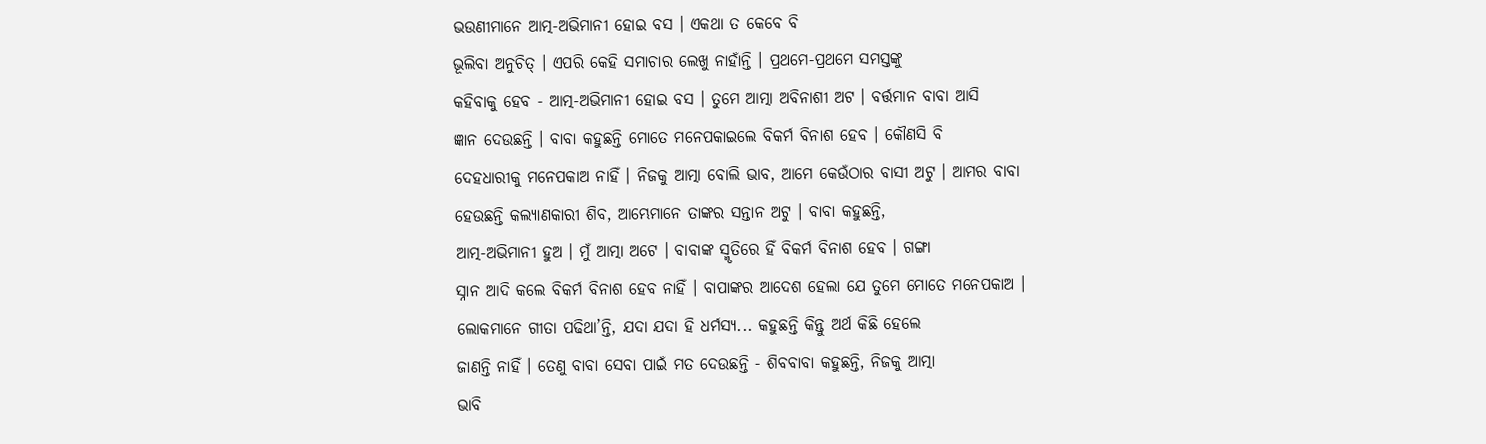ଭଉଣୀମାନେ ଆତ୍ମ-ଅଭିମାନୀ ହୋଇ ବସ । ଏକଥା ତ କେବେ ବି
ଭୂଲିବା ଅନୁଚିତ୍ । ଏପରି କେହି ସମାଚାର ଲେଖୁ ନାହାଁନ୍ତି । ପ୍ରଥମେ-ପ୍ରଥମେ ସମସ୍ତଙ୍କୁ
କହିବାକୁ ହେବ - ଆତ୍ମ-ଅଭିମାନୀ ହୋଇ ବସ । ତୁମେ ଆତ୍ମା ଅବିନାଶୀ ଅଟ । ବର୍ତ୍ତମାନ ବାବା ଆସି
ଜ୍ଞାନ ଦେଉଛନ୍ତି । ବାବା କହୁଛନ୍ତି ମୋତେ ମନେପକାଇଲେ ବିକର୍ମ ବିନାଶ ହେବ । କୌଣସି ବି
ଦେହଧାରୀକୁ ମନେପକାଅ ନାହିଁ । ନିଜକୁ ଆତ୍ମା ବୋଲି ଭାବ, ଆମେ କେଉଁଠାର ବାସୀ ଅଟୁ । ଆମର ବାବା
ହେଉଛନ୍ତି କଲ୍ୟାଣକାରୀ ଶିବ, ଆମ୍ଭେମାନେ ତାଙ୍କର ସନ୍ତାନ ଅଟୁ । ବାବା କହୁଛନ୍ତି,
ଆତ୍ମ-ଅଭିମାନୀ ହୁଅ । ମୁଁ ଆତ୍ମା ଅଟେ । ବାବାଙ୍କ ସ୍ମୃତିରେ ହିଁ ବିକର୍ମ ବିନାଶ ହେବ । ଗଙ୍ଗା
ସ୍ନାନ ଆଦି କଲେ ବିକର୍ମ ବିନାଶ ହେବ ନାହିଁ । ବାପାଙ୍କର ଆଦେଶ ହେଲା ଯେ ତୁମେ ମୋତେ ମନେପକାଅ ।
ଲୋକମାନେ ଗୀତା ପଢିଥା’ନ୍ତି, ଯଦା ଯଦା ହି ଧର୍ମସ୍ୟ... କହୁଛନ୍ତି କିନ୍ତୁ ଅର୍ଥ କିଛି ହେଲେ
ଜାଣନ୍ତି ନାହିଁ । ତେଣୁ ବାବା ସେବା ପାଇଁ ମତ ଦେଉଛନ୍ତି - ଶିବବାବା କହୁଛନ୍ତି, ନିଜକୁ ଆତ୍ମା
ଭାବି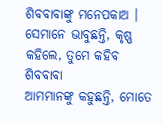ଶିବବାବାଙ୍କୁ ମନେପକାଅ । ସେମାନେ ଭାବୁଛନ୍ତି, କୃଷ୍ଣ କହିଲେ, ତୁମେ କହିବ ଶିବବାବା
ଆମମାନଙ୍କୁ କହୁଛନ୍ତି, ମୋତେ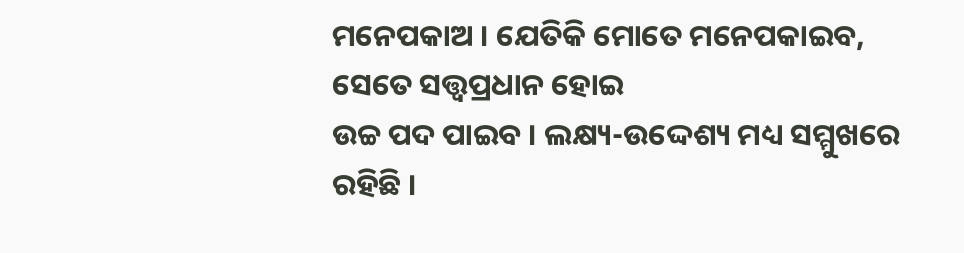ମନେପକାଅ । ଯେତିକି ମୋତେ ମନେପକାଇବ, ସେତେ ସତ୍ତ୍ୱପ୍ରଧାନ ହୋଇ
ଉଚ୍ଚ ପଦ ପାଇବ । ଲକ୍ଷ୍ୟ-ଉଦ୍ଦେଶ୍ୟ ମଧ୍ୟ ସମ୍ମୁଖରେ ରହିଛି ।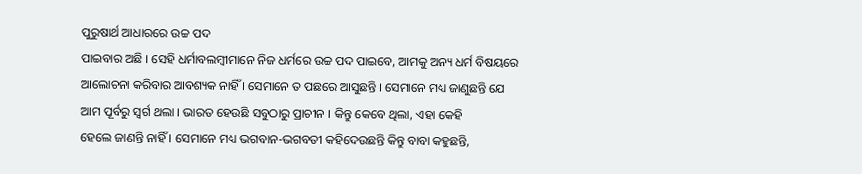ପୁରୁଷାର୍ଥ ଆଧାରରେ ଉଚ୍ଚ ପଦ
ପାଇବାର ଅଛି । ସେହି ଧର୍ମାବଲମ୍ବୀମାନେ ନିଜ ଧର୍ମରେ ଉଚ୍ଚ ପଦ ପାଇବେ, ଆମକୁ ଅନ୍ୟ ଧର୍ମ ବିଷୟରେ
ଆଲୋଚନା କରିବାର ଆବଶ୍ୟକ ନାହିଁ । ସେମାନେ ତ ପଛରେ ଆସୁଛନ୍ତି । ସେମାନେ ମଧ୍ୟ ଜାଣୁଛନ୍ତି ଯେ
ଆମ ପୂର୍ବରୁ ସ୍ୱର୍ଗ ଥଲା । ଭାରତ ହେଉଛି ସବୁଠାରୁ ପ୍ରାଚୀନ । କିନ୍ତୁ କେବେ ଥିଲା, ଏହା କେହି
ହେଲେ ଜାଣନ୍ତି ନାହିଁ । ସେମାନେ ମଧ୍ୟ ଭଗବାନ-ଭଗବତୀ କହିଦେଉଛନ୍ତି କିନ୍ତୁ ବାବା କହୁଛନ୍ତି,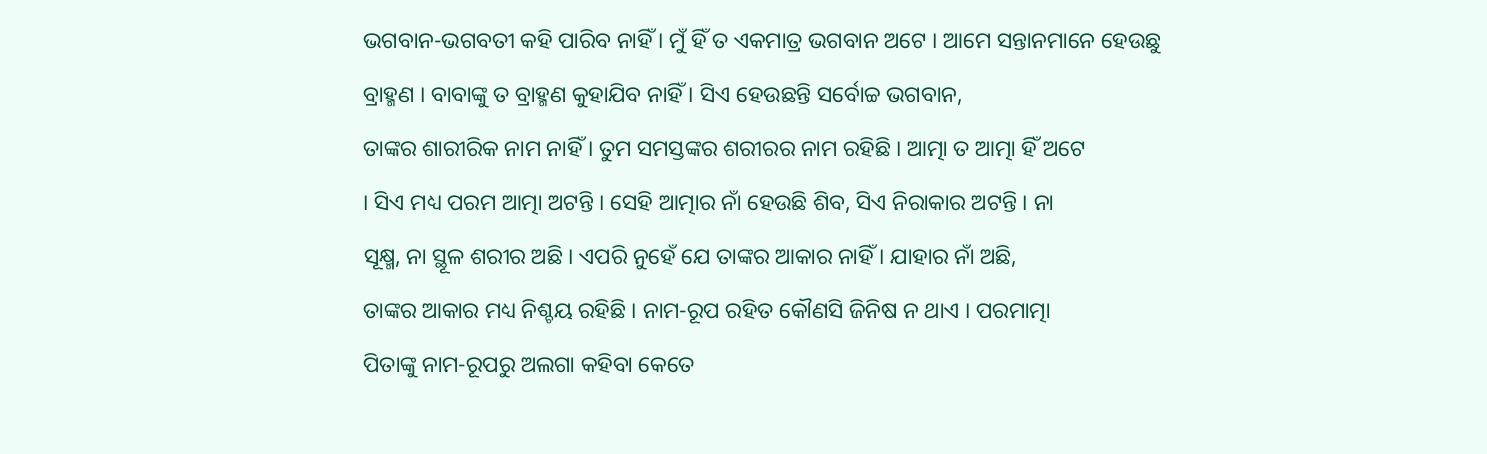ଭଗବାନ-ଭଗବତୀ କହି ପାରିବ ନାହିଁ । ମୁଁ ହିଁ ତ ଏକମାତ୍ର ଭଗବାନ ଅଟେ । ଆମେ ସନ୍ତାନମାନେ ହେଉଛୁ
ବ୍ରାହ୍ମଣ । ବାବାଙ୍କୁ ତ ବ୍ରାହ୍ମଣ କୁହାଯିବ ନାହିଁ । ସିଏ ହେଉଛନ୍ତି ସର୍ବୋଚ୍ଚ ଭଗବାନ,
ତାଙ୍କର ଶାରୀରିକ ନାମ ନାହିଁ । ତୁମ ସମସ୍ତଙ୍କର ଶରୀରର ନାମ ରହିଛି । ଆତ୍ମା ତ ଆତ୍ମା ହିଁ ଅଟେ
। ସିଏ ମଧ୍ୟ ପରମ ଆତ୍ମା ଅଟନ୍ତି । ସେହି ଆତ୍ମାର ନାଁ ହେଉଛି ଶିବ, ସିଏ ନିରାକାର ଅଟନ୍ତି । ନା
ସୂକ୍ଷ୍ମ, ନା ସ୍ଥୂଳ ଶରୀର ଅଛି । ଏପରି ନୁହେଁ ଯେ ତାଙ୍କର ଆକାର ନାହିଁ । ଯାହାର ନାଁ ଅଛି,
ତାଙ୍କର ଆକାର ମଧ୍ୟ ନିଶ୍ଚୟ ରହିଛି । ନାମ-ରୂପ ରହିତ କୌଣସି ଜିନିଷ ନ ଥାଏ । ପରମାତ୍ମା
ପିତାଙ୍କୁ ନାମ-ରୂପରୁ ଅଲଗା କହିବା କେତେ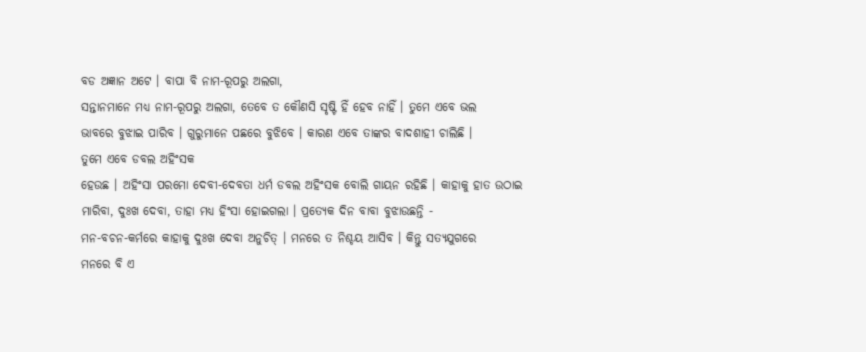ବଡ ଅଜ୍ଞାନ ଅଟେ । ବାପା ବି ନାମ-ରୂପରୁ ଅଲଗା,
ସନ୍ତାନମାନେ ମଧ୍ୟ ନାମ-ରୂପରୁ ଅଲଗା, ତେବେ ତ କୌଣସି ସୃଷ୍ଟି ହିଁ ହେବ ନାହିଁ । ତୁମେ ଏବେ ଭଲ
ଭାବରେ ବୁଝାଇ ପାରିବ । ଗୁରୁମାନେ ପଛରେ ବୁଝିବେ । କାରଣ ଏବେ ତାଙ୍କର ବାଦଶାହୀ ଚାଲିଛି ।
ତୁମେ ଏବେ ଡବଲ ଅହିଂସକ
ହେଉଛ । ଅହିଂସା ପରମୋ ଦେବୀ-ଦେବତା ଧର୍ମ ଡବଲ ଅହିଂସକ ବୋଲି ଗାୟନ ରହିଛି । କାହାକୁ ହାତ ଉଠାଇ
ମାରିବା, ଦୁଃଖ ଦେବା, ତାହା ମଧ୍ୟ ହିଂସା ହୋଇଗଲା । ପ୍ରତ୍ୟେକ ଦିନ ବାବା ବୁଝାଉଛନ୍ତି -
ମନ-ବଚନ-କର୍ମରେ କାହାକୁ ଦୁଃଖ ଦେବା ଅନୁଚିତ୍ । ମନରେ ତ ନିଶ୍ଚୟ ଆସିବ । କିନ୍ତୁ ସତ୍ୟଯୁଗରେ
ମନରେ ବି ଏ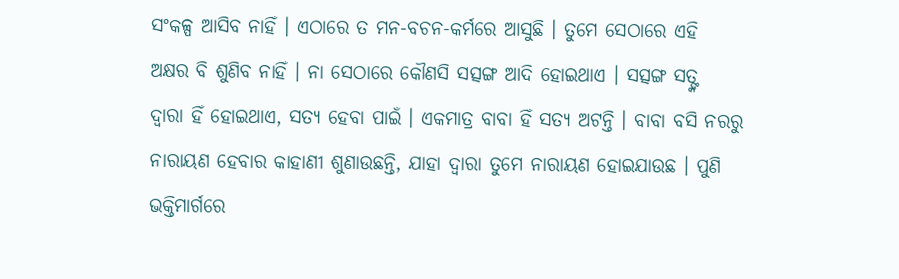ସଂକଳ୍ପ ଆସିବ ନାହିଁ । ଏଠାରେ ତ ମନ-ବଚନ-କର୍ମରେ ଆସୁଛି । ତୁମେ ସେଠାରେ ଏହି
ଅକ୍ଷର ବି ଶୁଣିବ ନାହିଁ । ନା ସେଠାରେ କୌଣସି ସତ୍ସଙ୍ଗ ଆଦି ହୋଇଥାଏ । ସତ୍ସଙ୍ଗ ସତ୍ଙ୍କ
ଦ୍ୱାରା ହିଁ ହୋଇଥାଏ, ସତ୍ୟ ହେବା ପାଇଁ । ଏକମାତ୍ର ବାବା ହିଁ ସତ୍ୟ ଅଟନ୍ତି । ବାବା ବସି ନରରୁ
ନାରାୟଣ ହେବାର କାହାଣୀ ଶୁଣାଉଛନ୍ତି, ଯାହା ଦ୍ୱାରା ତୁମେ ନାରାୟଣ ହୋଇଯାଉଛ । ପୁଣି
ଭକ୍ତିମାର୍ଗରେ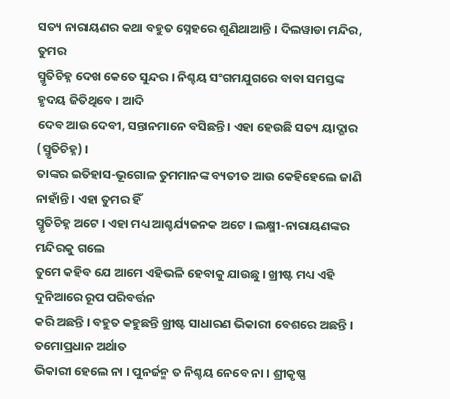ସତ୍ୟ ନାରାୟଣର କଥା ବହୁତ ସ୍ନେହରେ ଶୁଣିଥାଆନ୍ତି । ଦିଲୱାଡା ମନ୍ଦିର, ତୁମର
ସ୍ମୃତିଚିହ୍ନ ଦେଖ କେତେ ସୁନ୍ଦର । ନିଶ୍ଚୟ ସଂଗମଯୁଗରେ ବାବା ସମସ୍ତଙ୍କ ହୃଦୟ ଜିତିଥିବେ । ଆଦି
ଦେବ ଆଉ ଦେବୀ, ସନ୍ତାନମାନେ ବସିଛନ୍ତି । ଏହା ହେଉଛି ସତ୍ୟ ୟାଦ୍ଗାର (ସ୍ମୃତିଚିହ୍ନ) ।
ତାଙ୍କର ଇତିହାସ-ଭୂଗୋଳ ତୁମମାନଙ୍କ ବ୍ୟତୀତ ଆଉ କେହିହେଲେ ଜାଣି ନାହାଁନ୍ତି । ଏହା ତୁମର ହିଁ
ସ୍ମୃତିଚିହ୍ନ ଅଟେ । ଏହା ମଧ୍ୟ ଆଶ୍ଚର୍ଯ୍ୟଜନକ ଅଟେ । ଲକ୍ଷ୍ମୀ-ନାରାୟଣଙ୍କର ମନ୍ଦିରକୁ ଗଲେ
ତୁମେ କହିବ ଯେ ଆମେ ଏହିଭଳି ହେବାକୁ ଯାଉଛୁ । ଖ୍ରୀଷ୍ଟ ମଧ୍ୟ ଏହି ଦୁନିଆରେ ରୂପ ପରିବର୍ତ୍ତନ
କରି ଅଛନ୍ତି । ବହୁତ କହୁଛନ୍ତି ଖ୍ରୀଷ୍ଟ ସାଧାରଣ ଭିକାରୀ ବେଶରେ ଅଛନ୍ତି । ତମୋପ୍ରଧାନ ଅର୍ଥାତ
ଭିକାରୀ ହେଲେ ନା । ପୁନର୍ଜନ୍ମ ତ ନିଶ୍ଚୟ ନେବେ ନା । ଶ୍ରୀକୃଷ୍ଣ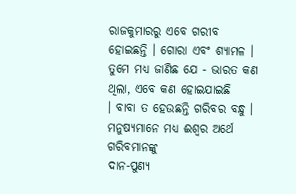ରାଜକୁମାରରୁ ଏବେ ଗରୀବ
ହୋଇଛନ୍ତି । ଗୋରା ଏବଂ ଶ୍ୟାମଳ । ତୁମେ ମଧ୍ୟ ଜାଣିଛ ଯେ - ଭାରତ କଣ ଥିଲା, ଏବେ କଣ ହୋଇଯାଇଛି
। ବାବା ତ ହେଉଛନ୍ତି ଗରିବର ବନ୍ଧୁ । ମନୁଷ୍ୟମାନେ ମଧ୍ୟ ଈଶ୍ୱର ଅର୍ଥେ ଗରିବମାନଙ୍କୁ
ଦାନ-ପୁଣ୍ୟ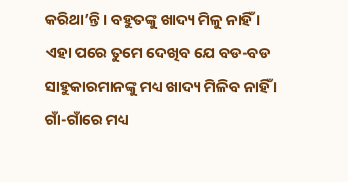କରିଥା’ନ୍ତି । ବହୁତଙ୍କୁ ଖାଦ୍ୟ ମିଳୁ ନାହିଁ । ଏହା ପରେ ତୁମେ ଦେଖିବ ଯେ ବଡ-ବଡ
ସାହୁକାରମାନଙ୍କୁ ମଧ୍ୟ ଖାଦ୍ୟ ମିଳିବ ନାହିଁ । ଗାଁ-ଗାଁରେ ମଧ୍ୟ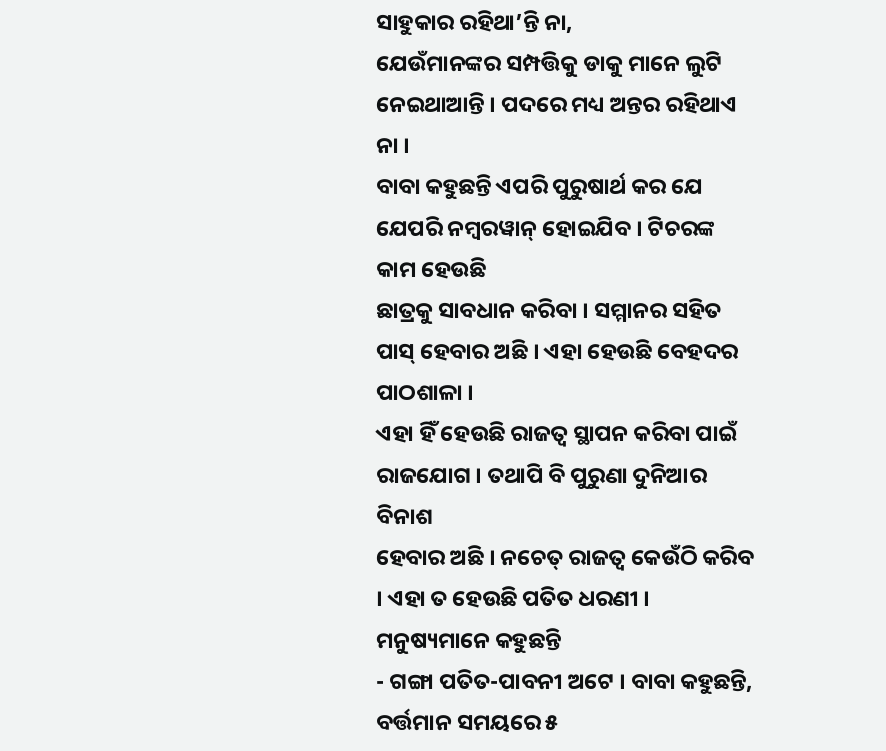ସାହୁକାର ରହିଥା’ନ୍ତି ନା,
ଯେଉଁମାନଙ୍କର ସମ୍ପତ୍ତିକୁ ଡାକୁ ମାନେ ଲୁଟି ନେଇଥାଆନ୍ତି । ପଦରେ ମଧ୍ୟ ଅନ୍ତର ରହିଥାଏ ନା ।
ବାବା କହୁଛନ୍ତି ଏପରି ପୁରୁଷାର୍ଥ କର ଯେ ଯେପରି ନମ୍ବରୱାନ୍ ହୋଇଯିବ । ଟିଚରଙ୍କ କାମ ହେଉଛି
ଛାତ୍ରକୁ ସାବଧାନ କରିବା । ସମ୍ମାନର ସହିତ ପାସ୍ ହେବାର ଅଛି । ଏହା ହେଉଛି ବେହଦର ପାଠଶାଳା ।
ଏହା ହିଁ ହେଉଛି ରାଜତ୍ୱ ସ୍ଥାପନ କରିବା ପାଇଁ ରାଜଯୋଗ । ତଥାପି ବି ପୁରୁଣା ଦୁନିଆର ବିନାଶ
ହେବାର ଅଛି । ନଚେତ୍ ରାଜତ୍ୱ କେଉଁଠି କରିବ । ଏହା ତ ହେଉଛି ପତିତ ଧରଣୀ ।
ମନୁଷ୍ୟମାନେ କହୁଛନ୍ତି
- ଗଙ୍ଗା ପତିତ-ପାବନୀ ଅଟେ । ବାବା କହୁଛନ୍ତି, ବର୍ତ୍ତମାନ ସମୟରେ ୫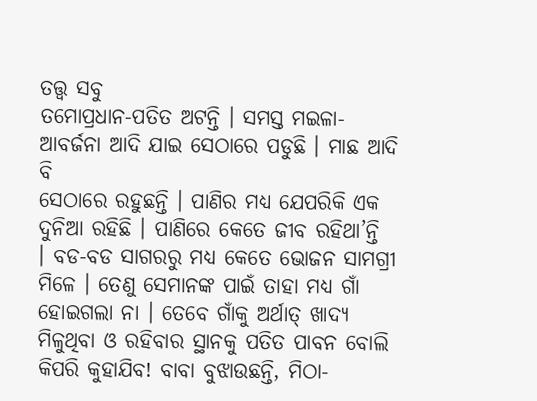ତତ୍ତ୍ୱ ସବୁ
ତମୋପ୍ରଧାନ-ପତିତ ଅଟନ୍ତି । ସମସ୍ତ ମଇଳା-ଆବର୍ଜନା ଆଦି ଯାଇ ସେଠାରେ ପଡୁଛି । ମାଛ ଆଦି ବି
ସେଠାରେ ରହୁଛନ୍ତି । ପାଣିର ମଧ୍ୟ ଯେପରିକି ଏକ ଦୁନିଆ ରହିଛି । ପାଣିରେ କେତେ ଜୀବ ରହିଥା’ନ୍ତି
। ବଡ-ବଡ ସାଗରରୁ ମଧ୍ୟ କେତେ ଭୋଜନ ସାମଗ୍ରୀ ମିଳେ । ତେଣୁ ସେମାନଙ୍କ ପାଇଁ ତାହା ମଧ୍ୟ ଗାଁ
ହୋଇଗଲା ନା । ତେବେ ଗାଁକୁ ଅର୍ଥାତ୍ ଖାଦ୍ୟ ମିଳୁଥିବା ଓ ରହିବାର ସ୍ଥାନକୁ ପତିତ ପାବନ ବୋଲି
କିପରି କୁହାଯିବ! ବାବା ବୁଝାଉଛନ୍ତି, ମିଠା-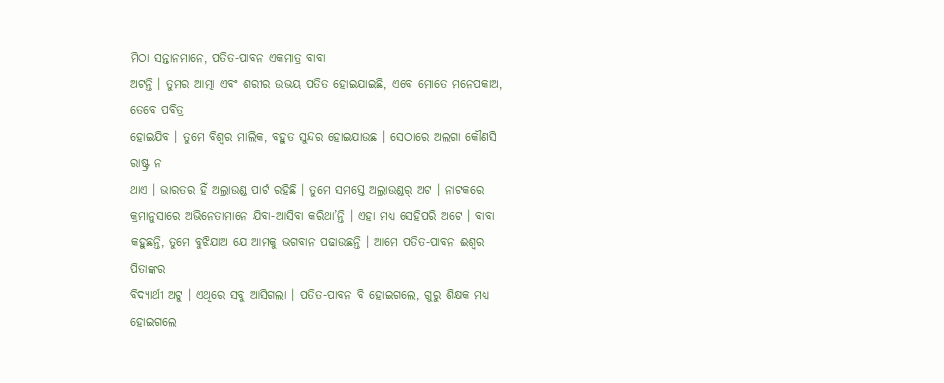ମିଠା ସନ୍ତାନମାନେ, ପତିତ-ପାବନ ଏକମାତ୍ର ବାବା
ଅଟନ୍ତି । ତୁମର ଆତ୍ମା ଏବଂ ଶରୀର ଉଭୟ ପତିତ ହୋଇଯାଇଛି, ଏବେ ମୋତେ ମନେପକାଅ, ତେବେ ପବିତ୍ର
ହୋଇଯିବ । ତୁମେ ବିଶ୍ୱର ମାଲିକ, ବହୁତ ସୁନ୍ଦର ହୋଇଯାଉଛ । ସେଠାରେ ଅଲଗା କୌଣସି ରାଷ୍ଟ୍ର ନ
ଥାଏ । ଭାରତର ହିଁ ଅଲ୍ରାଉଣ୍ଡ ପାର୍ଟ ରହିଛି । ତୁମେ ସମସ୍ତେ ଅଲ୍ରାଉଣ୍ଡର୍ ଅଟ । ନାଟକରେ
କ୍ରମାନୁସାରେ ଅଭିନେତାମାନେ ଯିବା-ଆସିବା କରିଥା’ନ୍ତି । ଏହା ମଧ୍ୟ ସେହିପରି ଅଟେ । ବାବା
କହୁଛନ୍ତି, ତୁମେ ବୁଝିଯାଅ ଯେ ଆମକୁ ଭଗବାନ ପଢାଉଛନ୍ତି । ଆମେ ପତିତ-ପାବନ ଈଶ୍ୱର ପିତାଙ୍କର
ବିଦ୍ୟାର୍ଥୀ ଅଟୁ । ଏଥିରେ ସବୁ ଆସିଗଲା । ପତିତ-ପାବନ ବି ହୋଇଗଲେ, ଗୁରୁ ଶିକ୍ଷକ ମଧ୍ୟ ହୋଇଗଲେ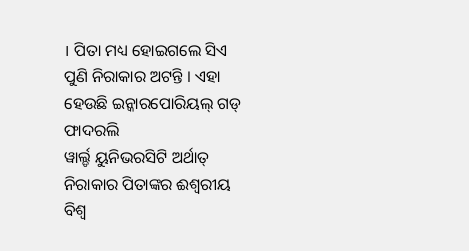। ପିତା ମଧ୍ୟ ହୋଇଗଲେ ସିଏ ପୁଣି ନିରାକାର ଅଟନ୍ତି । ଏହା ହେଉଛି ଇନ୍କାରପୋରିୟଲ୍ ଗଡ୍ ଫାଦରଲି
ୱାର୍ଲ୍ଡ ୟୁନିଭରସିଟି ଅର୍ଥାତ୍ ନିରାକାର ପିତାଙ୍କର ଈଶ୍ୱରୀୟ ବିଶ୍ୱ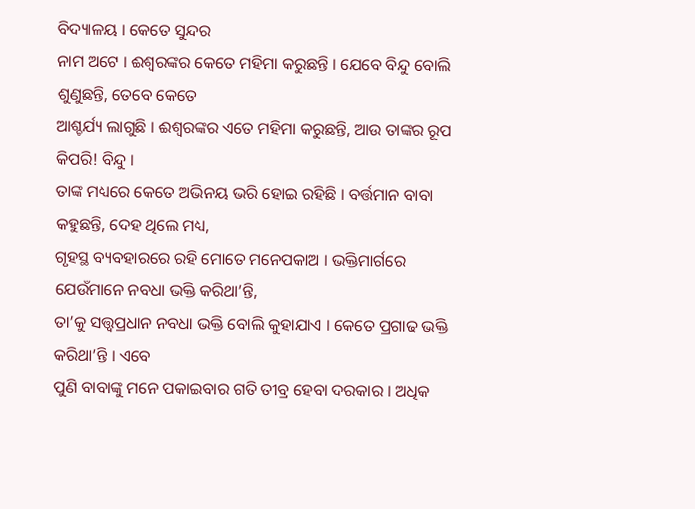ବିଦ୍ୟାଳୟ । କେତେ ସୁନ୍ଦର
ନାମ ଅଟେ । ଈଶ୍ୱରଙ୍କର କେତେ ମହିମା କରୁଛନ୍ତି । ଯେବେ ବିନ୍ଦୁ ବୋଲି ଶୁଣୁଛନ୍ତି, ତେବେ କେତେ
ଆଶ୍ଚର୍ଯ୍ୟ ଲାଗୁଛି । ଈଶ୍ୱରଙ୍କର ଏତେ ମହିମା କରୁଛନ୍ତି, ଆଉ ତାଙ୍କର ରୂପ କିପରି! ବିନ୍ଦୁ ।
ତାଙ୍କ ମଧ୍ୟରେ କେତେ ଅଭିନୟ ଭରି ହୋଇ ରହିଛି । ବର୍ତ୍ତମାନ ବାବା କହୁଛନ୍ତି, ଦେହ ଥିଲେ ମଧ୍ୟ,
ଗୃହସ୍ଥ ବ୍ୟବହାରରେ ରହି ମୋତେ ମନେପକାଅ । ଭକ୍ତିମାର୍ଗରେ ଯେଉଁମାନେ ନବଧା ଭକ୍ତି କରିଥା’ନ୍ତି,
ତା’କୁ ସତ୍ତ୍ୱପ୍ରଧାନ ନବଧା ଭକ୍ତି ବୋଲି କୁହାଯାଏ । କେତେ ପ୍ରଗାଢ ଭକ୍ତି କରିଥା’ନ୍ତି । ଏବେ
ପୁଣି ବାବାଙ୍କୁ ମନେ ପକାଇବାର ଗତି ତୀବ୍ର ହେବା ଦରକାର । ଅଧିକ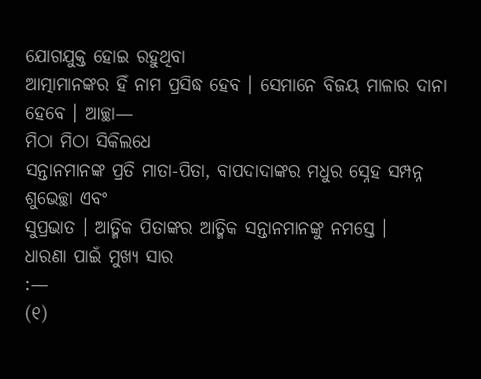ଯୋଗଯୁକ୍ତ ହୋଇ ରହୁଥିବା
ଆତ୍ମାମାନଙ୍କର ହିଁ ନାମ ପ୍ରସିଦ୍ଧ ହେବ । ସେମାନେ ବିଜୟ ମାଳାର ଦାନା ହେବେ । ଆଚ୍ଛା—
ମିଠା ମିଠା ସିକିଲଧେ
ସନ୍ତାନମାନଙ୍କ ପ୍ରତି ମାତା-ପିତା, ବାପଦାଦାଙ୍କର ମଧୁର ସ୍ନେହ ସମ୍ପନ୍ନ ଶୁଭେଚ୍ଛା ଏବଂ
ସୁପ୍ରଭାତ । ଆତ୍ମିକ ପିତାଙ୍କର ଆତ୍ମିକ ସନ୍ତାନମାନଙ୍କୁ ନମସ୍ତେ ।
ଧାରଣା ପାଇଁ ମୁଖ୍ୟ ସାର
:—
(୧)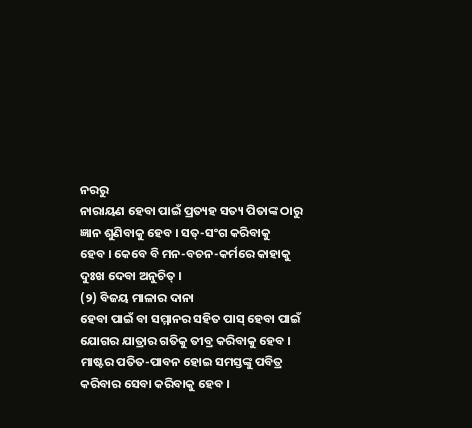ନରରୁ
ନାରାୟଣ ହେବା ପାଇଁ ପ୍ରତ୍ୟହ ସତ୍ୟ ପିତାଙ୍କ ଠାରୁ ଜ୍ଞାନ ଶୁଣିବାକୁ ହେବ । ସତ୍-ସଂଗ କରିବାକୁ
ହେବ । କେବେ ବି ମନ-ବଚନ-କର୍ମରେ କାହାକୁ ଦୁଃଖ ଦେବା ଅନୁଚିତ୍ ।
(୨) ବିଜୟ ମାଳାର ଦାନା
ହେବା ପାଇଁ ବା ସମ୍ମାନର ସହିତ ପାସ୍ ହେବା ପାଇଁ ଯୋଗର ଯାତ୍ରାର ଗତିକୁ ତୀବ୍ର କରିବାକୁ ହେବ ।
ମାଷ୍ଟର ପତିତ-ପାବନ ହୋଇ ସମସ୍ତଙ୍କୁ ପବିତ୍ର କରିବାର ସେବା କରିବାକୁ ହେବ ।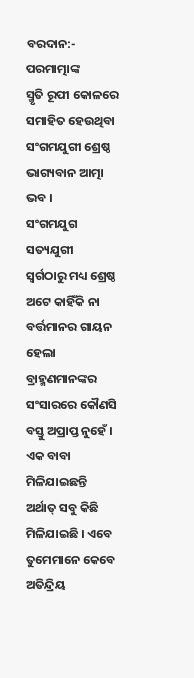ବରଦାନ:-
ପରମାତ୍ମାଙ୍କ
ସ୍ମୃତି ରୂପୀ କୋଳରେ ସମାହିତ ହେଉଥିବା ସଂଗମଯୁଗୀ ଶ୍ରେଷ୍ଠ ଭାଗ୍ୟବାନ ଆତ୍ମା ଭବ ।
ସଂଗମଯୁଗ ସତ୍ୟଯୁଗୀ
ସ୍ୱର୍ଗଠାରୁ ମଧ୍ୟ ଶ୍ରେଷ୍ଠ ଅଟେ କାହିଁକି ନା ବର୍ତ୍ତମାନର ଗାୟନ ହେଲା ବ୍ରାହ୍ମଣମାନଙ୍କର
ସଂସାରରେ କୌଣସି ବସ୍ତୁ ଅପ୍ରାପ୍ତ ନୁହେଁ । ଏକ ବାବା ମିଳିଯାଇଛନ୍ତି ଅର୍ଥାତ୍ ସବୁ କିଛି
ମିଳିଯାଇଛି । ଏବେ ତୁମେମାନେ କେବେ ଅତିନ୍ଦ୍ରିୟ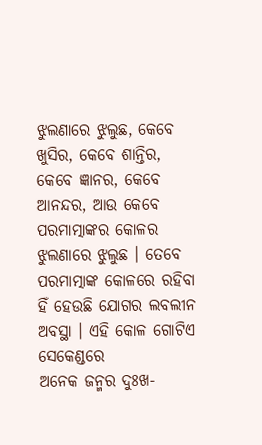ଝୁଲଣାରେ ଝୁଲୁଛ, କେବେ ଖୁସିର, କେବେ ଶାନ୍ତିର,
କେବେ ଜ୍ଞାନର, କେବେ ଆନନ୍ଦର, ଆଉ କେବେ ପରମାତ୍ମାଙ୍କର କୋଳର ଝୁଲଣାରେ ଝୁଲୁଛ । ତେବେ
ପରମାତ୍ମାଙ୍କ କୋଳରେ ରହିବା ହିଁ ହେଉଛି ଯୋଗର ଲବଲୀନ ଅବସ୍ଥା । ଏହି କୋଳ ଗୋଟିଏ ସେକେଣ୍ଡରେ
ଅନେକ ଜନ୍ମର ଦୁଃଖ-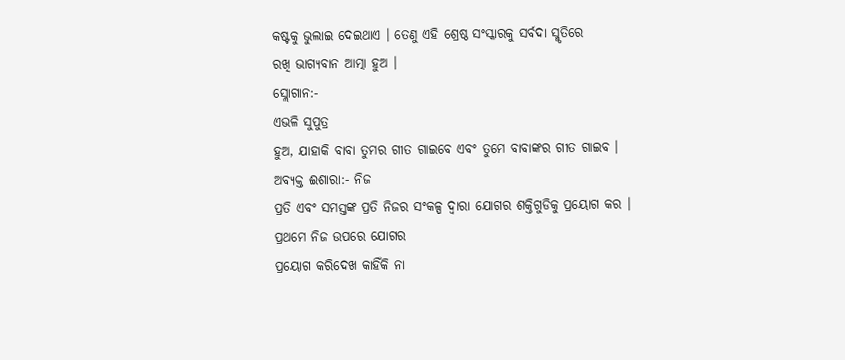କଷ୍ଟକୁ ଭୁଲାଇ ଦେଇଥାଏ । ତେଣୁ ଏହି ଶ୍ରେଷ୍ଠ ସଂସ୍କାରକୁ ସର୍ବଦା ସ୍ମୃତିରେ
ରଖି ଭାଗ୍ୟବାନ ଆତ୍ମା ହୁଅ ।
ସ୍ଲୋଗାନ:-
ଏଭଳି ସୁପୁତ୍ର
ହୁଅ, ଯାହାକି ବାବା ତୁମର ଗୀତ ଗାଇବେ ଏବଂ ତୁମେ ବାବାଙ୍କର ଗୀତ ଗାଇବ ।
ଅବ୍ୟକ୍ତ ଈଶାରା:- ନିଜ
ପ୍ରତି ଏବଂ ସମସ୍ତଙ୍କ ପ୍ରତି ନିଜର ସଂକଳ୍ପ ଦ୍ୱାରା ଯୋଗର ଶକ୍ତିଗୁଡିକୁ ପ୍ରୟୋଗ କର ।
ପ୍ରଥମେ ନିଜ ଉପରେ ଯୋଗର
ପ୍ରୟୋଗ କରିଦେଖ କାହିଁକି ନା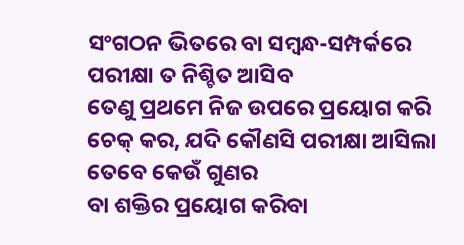ସଂଗଠନ ଭିତରେ ବା ସମ୍ବନ୍ଧ-ସମ୍ପର୍କରେ ପରୀକ୍ଷା ତ ନିଶ୍ଚିତ ଆସିବ
ତେଣୁ ପ୍ରଥମେ ନିଜ ଉପରେ ପ୍ରୟୋଗ କରି ଚେକ୍ କର, ଯଦି କୌଣସି ପରୀକ୍ଷା ଆସିଲା ତେବେ କେଉଁ ଗୁଣର
ବା ଶକ୍ତିର ପ୍ରୟୋଗ କରିବା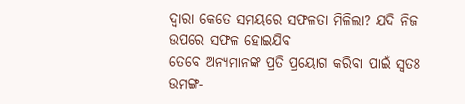ଦ୍ୱାରା କେତେ ସମୟରେ ସଫଳତା ମିଳିଲା? ଯଦି ନିଜ ଉପରେ ସଫଳ ହୋଇଯିବ
ତେବେ ଅନ୍ୟମାନଙ୍କ ପ୍ରତି ପ୍ରୟୋଗ କରିବା ପାଇଁ ସ୍ୱତଃ ଉମଙ୍ଗ-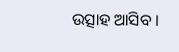ଉତ୍ସାହ ଆସିବ ।